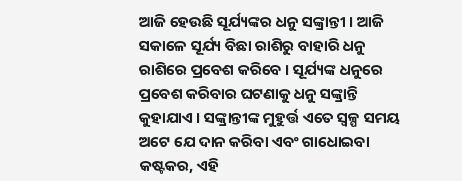ଆଜି ହେଉଛି ସୂର୍ଯ୍ୟଙ୍କର ଧନୁ ସଙ୍କ୍ରାନ୍ତୀ । ଆଜି ସକାଳେ ସୂର୍ଯ୍ୟ ବିଛା ରାଶିରୁ ବାହାରି ଧନୁ ରାଶିରେ ପ୍ରବେଶ କରିବେ । ସୂର୍ଯ୍ୟଙ୍କ ଧନୁରେ ପ୍ରବେଶ କରିବାର ଘଟଣାକୁ ଧନୁ ସଙ୍କ୍ରାନ୍ତି କୁହାଯାଏ । ସଙ୍କ୍ରାନ୍ତୀଙ୍କ ମୁହୁର୍ତ୍ତ ଏତେ ସ୍ୱଳ୍ପ ସମୟ ଅଟେ ଯେ ଦାନ କରିବା ଏବଂ ଗାଧୋଇବା କଷ୍ଟକର, ଏହି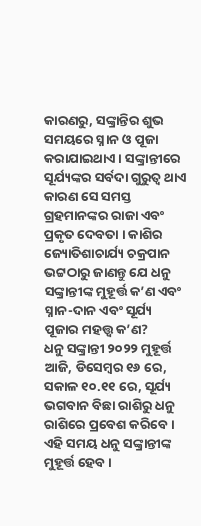କାରଣରୁ, ସଙ୍କ୍ରାନ୍ତିର ଶୁଭ ସମୟରେ ସ୍ନାନ ଓ ପୂଜା କରାଯାଇଥାଏ । ସଙ୍କ୍ରାନ୍ତୀରେ ସୂର୍ଯ୍ୟଙ୍କର ସର୍ବଦା ଗୁରୁତ୍ୱ ଥାଏ କାରଣ ସେ ସମସ୍ତ ଗ୍ରହମାନଙ୍କର ରାଜା ଏବଂ ପ୍ରକୃତ ଦେବତା । କାଶିର ଜ୍ୟୋତିଶାଚାର୍ଯ୍ୟ ଚକ୍ରପାନ ଭଟ୍ଟଠାରୁ ଜାଣନ୍ତୁ ଯେ ଧନୁ ସଙ୍କ୍ରାନ୍ତୀଙ୍କ ମୁହୂର୍ତ୍ତ କ’ଣ ଏବଂ ସ୍ନାନ-ଦାନ ଏବଂ ସୂର୍ଯ୍ୟ ପୂଜାର ମହତ୍ତ୍ୱ କ’ଣ?
ଧନୁ ସଙ୍କ୍ରାନ୍ତୀ ୨୦୨୨ ମୁହୂର୍ତ୍ତ
ଆଜି, ଡିସେମ୍ବର ୧୬ ରେ, ସକାଳ ୧୦.୧୧ ରେ, ସୂର୍ଯ୍ୟ ଭଗବାନ ବିଛା ରାଶିରୁ ଧନୁ ରାଶିରେ ପ୍ରବେଶ କରିବେ । ଏହି ସମୟ ଧନୁ ସଙ୍କ୍ରାନ୍ତୀଙ୍କ ମୁହୂର୍ତ୍ତ ହେବ ।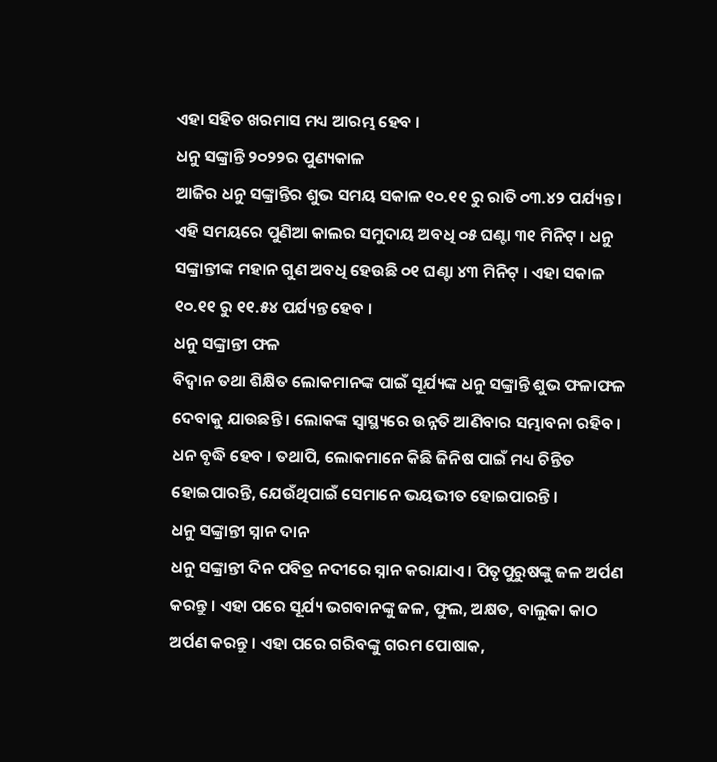ଏହା ସହିତ ଖରମାସ ମଧ୍ୟ ଆରମ୍ଭ ହେବ ।
ଧନୁ ସଙ୍କ୍ରାନ୍ତି ୨୦୨୨ର ପୁଣ୍ୟକାଳ
ଆଜିର ଧନୁ ସଙ୍କ୍ରାନ୍ତିର ଶୁଭ ସମୟ ସକାଳ ୧୦.୧୧ ରୁ ରାତି ୦୩.୪୨ ପର୍ଯ୍ୟନ୍ତ । ଏହି ସମୟରେ ପୁଣିଆ କାଲର ସମୁଦାୟ ଅବଧି ୦୫ ଘଣ୍ଟା ୩୧ ମିନିଟ୍ । ଧନୁ ସଙ୍କ୍ରାନ୍ତୀଙ୍କ ମହାନ ଗୁଣ ଅବଧି ହେଉଛି ୦୧ ଘଣ୍ଟା ୪୩ ମିନିଟ୍ । ଏହା ସକାଳ ୧୦.୧୧ ରୁ ୧୧.୫୪ ପର୍ଯ୍ୟନ୍ତ ହେବ ।
ଧନୁ ସଙ୍କ୍ରାନ୍ତୀ ଫଳ
ବିଦ୍ୱାନ ତଥା ଶିକ୍ଷିତ ଲୋକମାନଙ୍କ ପାଇଁ ସୂର୍ଯ୍ୟଙ୍କ ଧନୁ ସଙ୍କ୍ରାନ୍ତି ଶୁଭ ଫଳାଫଳ ଦେବାକୁ ଯାଉଛନ୍ତି । ଲୋକଙ୍କ ସ୍ୱାସ୍ଥ୍ୟରେ ଉନ୍ନତି ଆଣିବାର ସମ୍ଭାବନା ରହିବ । ଧନ ବୃଦ୍ଧି ହେବ । ତଥାପି, ଲୋକମାନେ କିଛି ଜିନିଷ ପାଇଁ ମଧ୍ୟ ଚିନ୍ତିତ ହୋଇପାରନ୍ତି, ଯେଉଁଥିପାଇଁ ସେମାନେ ଭୟଭୀତ ହୋଇପାରନ୍ତି ।
ଧନୁ ସଙ୍କ୍ରାନ୍ତୀ ସ୍ନାନ ଦାନ
ଧନୁ ସଙ୍କ୍ରାନ୍ତୀ ଦିନ ପବିତ୍ର ନଦୀରେ ସ୍ନାନ କରାଯାଏ । ପିତୃପୁରୁଷଙ୍କୁ ଜଳ ଅର୍ପଣ କରନ୍ତୁ । ଏହା ପରେ ସୂର୍ଯ୍ୟ ଭଗବାନଙ୍କୁ ଜଳ, ଫୁଲ, ଅକ୍ଷତ, ବାଲୁକା କାଠ ଅର୍ପଣ କରନ୍ତୁ । ଏହା ପରେ ଗରିବଙ୍କୁ ଗରମ ପୋଷାକ,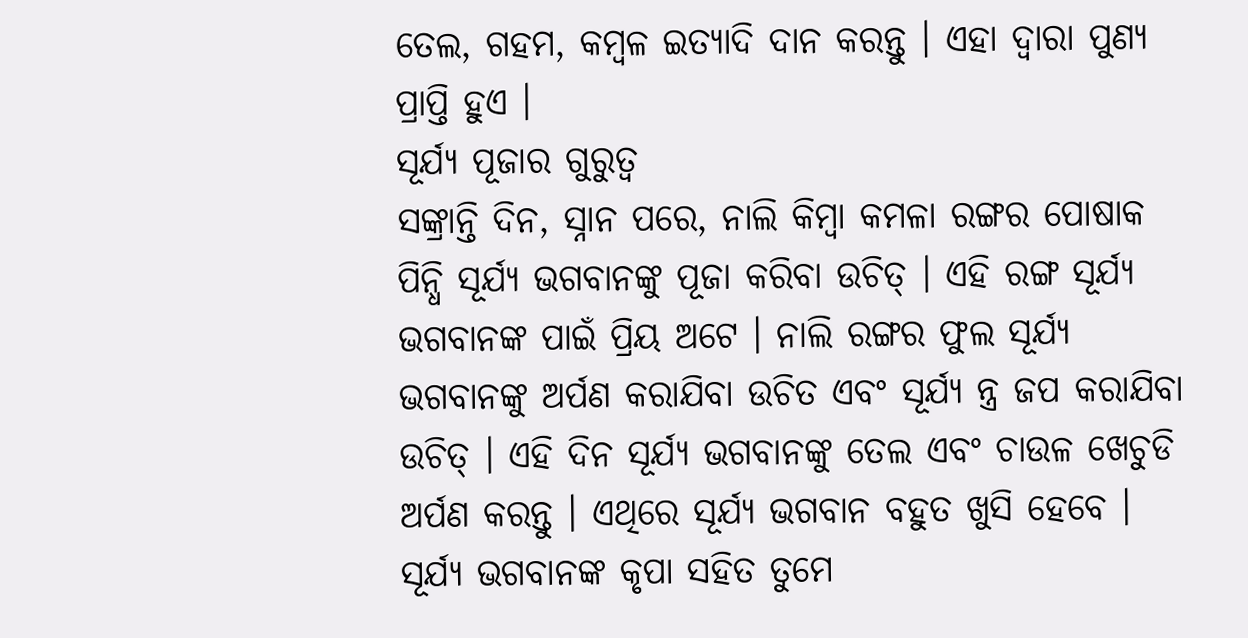ତେଲ, ଗହମ, କମ୍ବଳ ଇତ୍ୟାଦି ଦାନ କରନ୍ତୁ । ଏହା ଦ୍ୱାରା ପୁଣ୍ୟ ପ୍ରାପ୍ତି ହୁଏ ।
ସୂର୍ଯ୍ୟ ପୂଜାର ଗୁରୁତ୍ୱ
ସଙ୍କ୍ରାନ୍ତି ଦିନ, ସ୍ନାନ ପରେ, ନାଲି କିମ୍ବା କମଳା ରଙ୍ଗର ପୋଷାକ ପିନ୍ଧି ସୂର୍ଯ୍ୟ ଭଗବାନଙ୍କୁ ପୂଜା କରିବା ଉଚିତ୍ । ଏହି ରଙ୍ଗ ସୂର୍ଯ୍ୟ ଭଗବାନଙ୍କ ପାଇଁ ପ୍ରିୟ ଅଟେ । ନାଲି ରଙ୍ଗର ଫୁଲ ସୂର୍ଯ୍ୟ ଭଗବାନଙ୍କୁ ଅର୍ପଣ କରାଯିବା ଉଚିତ ଏବଂ ସୂର୍ଯ୍ୟ ନ୍ତ୍ର ଜପ କରାଯିବା ଉଚିତ୍ । ଏହି ଦିନ ସୂର୍ଯ୍ୟ ଭଗବାନଙ୍କୁ ତେଲ ଏବଂ ଚାଉଳ ଖେଚୁଡି ଅର୍ପଣ କରନ୍ତୁ । ଏଥିରେ ସୂର୍ଯ୍ୟ ଭଗବାନ ବହୁତ ଖୁସି ହେବେ । ସୂର୍ଯ୍ୟ ଭଗବାନଙ୍କ କୃପା ସହିତ ତୁମେ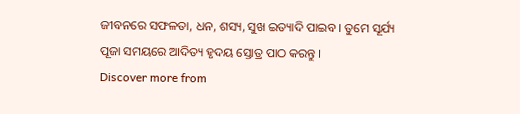ଜୀବନରେ ସଫଳତା, ଧନ, ଶସ୍ୟ, ସୁଖ ଇତ୍ୟାଦି ପାଇବ । ତୁମେ ସୂର୍ଯ୍ୟ ପୂଜା ସମୟରେ ଆଦିତ୍ୟ ହୃଦୟ ସ୍ତୋତ୍ର ପାଠ କରନ୍ତୁ ।
Discover more from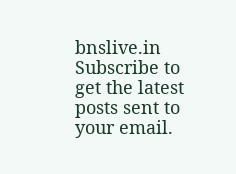bnslive.in
Subscribe to get the latest posts sent to your email.